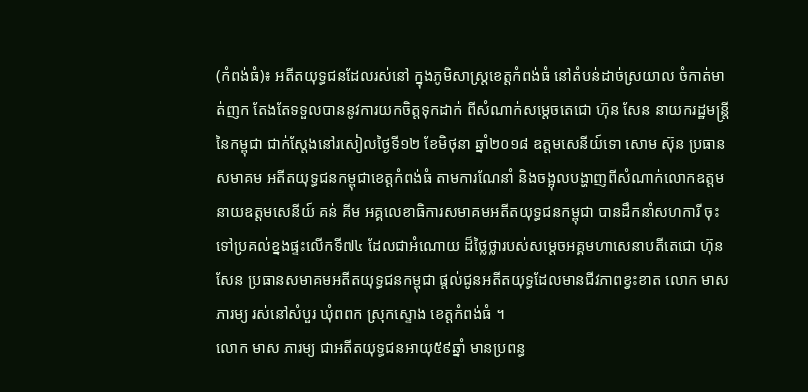(កំពង់ធំ)៖ អតីតយុទ្ធជនដែលរស់នៅ ក្នុងភូមិសាស្ត្រខេត្តកំពង់ធំ នៅតំបន់ដាច់ស្រយាល ចំកាត់មាត់ញក តែងតែទទួលបាននូវការយកចិត្តទុកដាក់ ពីសំណាក់សម្តេចតេជោ ហ៊ុន សែន នាយករដ្ឋមន្ត្រីនៃកម្ពុជា ជាក់ស្តែងនៅរសៀលថ្ងៃទី១២ ខែមិថុនា ឆ្នាំ២០១៨ ឧត្តមសេនីយ៍ទោ សោម ស៊ុន ប្រធានសមាគម អតីតយុទ្ធជនកម្ពុជាខេត្តកំពង់ធំ តាមការណែនាំ និងចង្អុលបង្ហាញពីសំណាក់លោកឧត្តមនាយឧត្តមសេនីយ៍ គន់ គីម អគ្គលេខាធិការសមាគមអតីតយុទ្ធជនកម្ពុជា បានដឹកនាំសហការី ចុះទៅប្រគល់ខ្នងផ្ទះលើកទី៧៤ ដែលជាអំណោយ ដ៏ថ្លៃថ្លារបស់សម្តេចអគ្គមហាសេនាបតីតេជោ ហ៊ុន សែន ប្រធានសមាគមអតីតយុទ្ធជនកម្ពុជា ផ្តល់ជូនអតីតយុទ្ធដែលមានជីវភាពខ្វះខាត លោក មាស ភារម្យ រស់នៅសំបួរ ឃុំពពក ស្រុកស្ទោង ខេត្តកំពង់ធំ ។
លោក មាស ភារម្យ ជាអតីតយុទ្ធជនអាយុ៥៩ឆ្នាំ មានប្រពន្ធ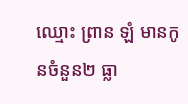ឈ្មោះ ព្រាន ឡំ មានកូនចំនួន២ ធ្លា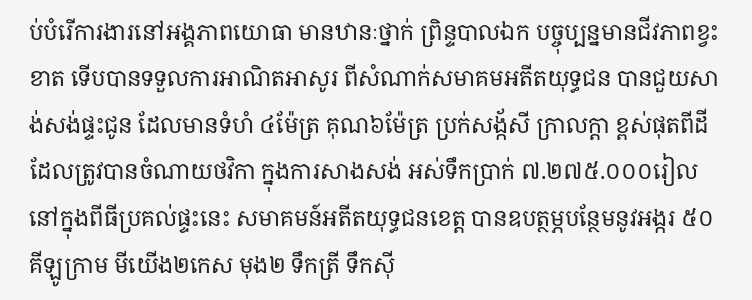ប់បំរើការងារនៅអង្គភាពយោធា មានឋានៈថ្នាក់ ព្រិន្ទបាលឯក បច្ចុប្បន្នមានជីវភាពខ្វះខាត ទើបបានទទួលការអាណិតអាសូរ ពីសំណាក់សមាគមអតីតយុទ្ធជន បានជួយសាង់សង់ផ្ទះជូន ដែលមានទំហំ ៤ម៉ែត្រ គុណ៦ម៉ែត្រ ប្រក់សង្ក័សី ក្រាលក្តា ខ្ពស់ផុតពីដី ដែលត្រូវបានចំណាយថវិកា ក្នុងការសាងសង់ អស់ទឹកប្រាក់ ៧.២៧៥.០០០រៀល នៅក្នុងពីធីប្រគល់ផ្ទះនេះ សមាគមន៍អតីតយុទ្ធជនខេត្ត បានឧបត្ថម្ភបន្ថែមនូវអង្ករ ៥០គីឡូក្រាម មីយើង២កេស មុង២ ទឹកត្រី ទឹកស៊ី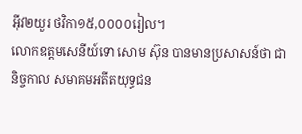អ៊ីវ២យួរ ថវិកា១៥,០០០០រៀល។
លោកឧត្តមសេនីយ៍ទោ សោម ស៊ុន បានមានប្រសាសន៍ថា ជានិច្ចកាល សមាគមអតីតយុទ្ធជន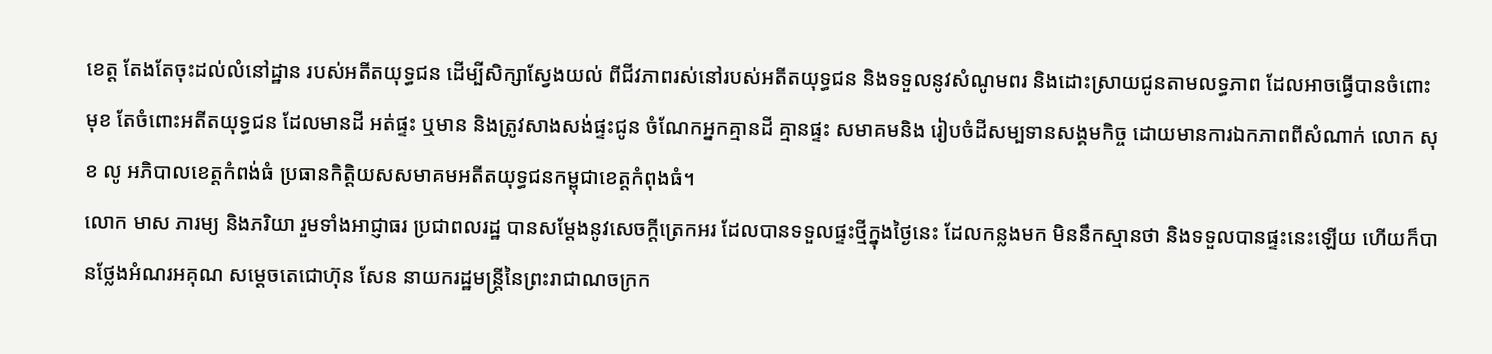ខេត្ត តែងតែចុះដល់លំនៅដ្ឋាន របស់អតីតយុទ្ធជន ដើម្បីសិក្សាស្វែងយល់ ពីជីវភាពរស់នៅរបស់អតីតយុទ្ធជន និងទទួលនូវសំណូមពរ និងដោះស្រាយជូនតាមលទ្ធភាព ដែលអាចធ្វើបានចំពោះមុខ តែចំពោះអតីតយុទ្ធជន ដែលមានដី អត់ផ្ទះ ឬមាន និងត្រូវសាងសង់ផ្ទះជូន ចំណែកអ្នកគ្មានដី គ្មានផ្ទះ សមាគមនិង រៀបចំដីសម្បទានសង្គមកិច្ច ដោយមានការឯកភាពពីសំណាក់ លោក សុខ លូ អភិបាលខេត្តកំពង់ធំ ប្រធានកិត្តិយសសមាគមអតីតយុទ្ធជនកម្ពុជាខេត្តកំពុងធំ។
លោក មាស ភារម្យ និងភរិយា រួមទាំងអាជ្ញាធរ ប្រជាពលរដ្ឋ បានសម្តែងនូវសេចក្តីត្រេកអរ ដែលបានទទួលផ្ទះថ្មីក្នុងថ្ងៃនេះ ដែលកន្លងមក មិននឹកស្មានថា និងទទួលបានផ្ទះនេះឡើយ ហើយក៏បានថ្លែងអំណរអគុណ សម្តេចតេជោហ៊ុន សែន នាយករដ្ឋមន្ត្រីនៃព្រះរាជាណចក្រក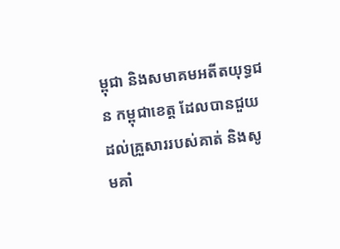ម្ពុជា និងសមាគមអតីតយុទ្ធជន កម្ពុជាខេត្ត ដែលបានជួយដល់គ្រួសាររបស់គាត់ និងសូមគាំ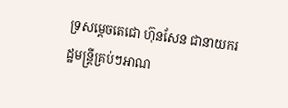ទ្រសម្តេចតេជោ ហ៊ុនសែន ជានាយករដ្ឋមន្ត្រីគ្រប់ៗអាណ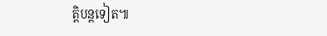ត្តិបន្តទៀត៕